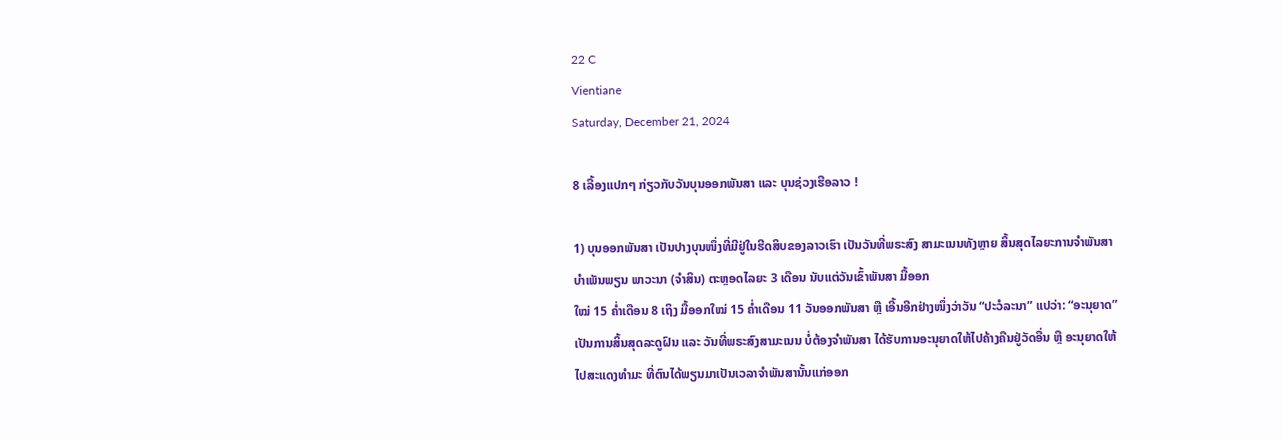22 C
Vientiane
Saturday, December 21, 2024

8 ເລື້ອງແປກໆ ກ່ຽວກັບວັນບຸນອອກພັນສາ ແລະ ບຸນຊ່ວງເຮືອລາວ !

1) ບຸນອອກພັນສາ ເປັນປາງບຸນໜຶ່ງທີ່ມີຢູ່ໃນຮີດສິບຂອງລາວເຮົາ ເປັນວັນທີ່ພຣະສົງ ສາມະເນນທັງຫຼາຍ ສິ້ນສຸດໄລຍະການຈຳພັນສາ ບຳເພັນພຽນ ພາວະນາ (ຈຳສິນ) ຕະຫຼອດໄລຍະ 3 ເດືອນ ນັບແຕ່ວັນເຂົ້າພັນສາ ມື້ອອກ
ໃໝ່ 15 ຄ່ຳເດືອນ 8 ເຖິງ ມື້ອອກໃໝ່ 15 ຄ່ຳເດືອນ 11 ວັນອອກພັນສາ ຫຼື ເອີ້ນອີກຢ່າງໜຶ່ງວ່າວັນ “ປະວໍລະນາ” ແປວ່າ: “ອະນຸຍາດ” ເປັນການສິ້ນສຸດລະດູຝົນ ແລະ ວັນທີ່ພຣະສົງສາມະເນນ ບໍ່ຕ້ອງຈຳພັນສາ ໄດ້ຮັບການອະນຸຍາດໃຫ້ໄປຄ້າງຄືນຢູ່ວັດອື່ນ ຫຼື ອະນຸຍາດໃຫ້ໄປສະແດງທຳມະ ທີ່ຕົນໄດ້ພຽນມາເປັນເວລາຈຳພັນສານັ້ນແກ່ອອກ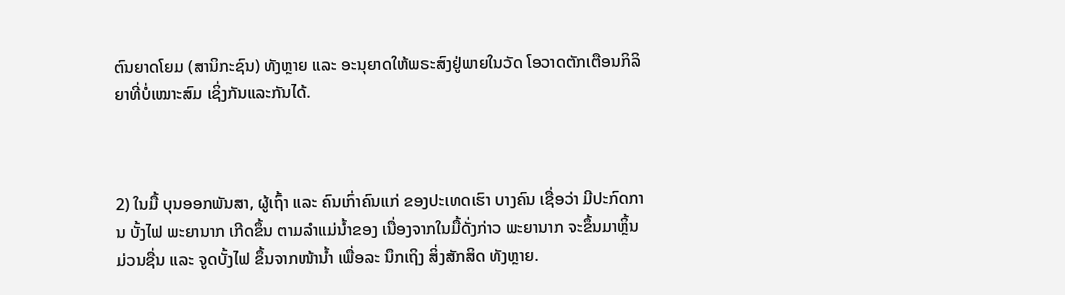ຕົນຍາດໂຍມ (ສານິກະຊົນ) ທັງຫຼາຍ ແລະ ອະນຸຍາດໃຫ້ພຣະສົງຢູ່ພາຍໃນວັດ ໂອວາດຕັກເຕືອນກິລິຍາທີ່ບໍ່ເໝາະສົມ ເຊິ່ງກັນແລະກັນໄດ້.



2) ໃນມື້ ບຸນອອກພັນສາ, ຜູ້ເຖົ້າ ແລະ ຄົນເກົ່າຄົນແກ່ ຂອງປະເທດເຮົາ ບາງຄົນ ເຊື່ອວ່າ ມີປະກົດການ ບັ້ງໄຟ ພະຍານາກ ເກີດຂຶ້ນ ຕາມລໍາແມ່ນໍ້າຂອງ ເນື່ອງຈາກໃນມື້ດັ່ງກ່າວ ພະຍານາກ ຈະຂຶ້ນມາຫຼິ້ນມ່ວນຊື່ນ ແລະ ຈູດບັ້ງໄຟ ຂຶ້ນຈາກໜ້ານໍ້າ ເພື່ອລະ ນຶກເຖິງ ສິ່ງສັກສິດ ທັງຫຼາຍ.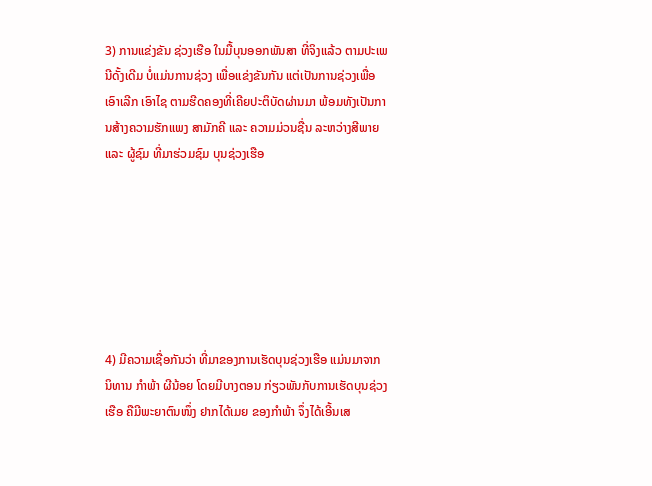3) ການແຂ່ງຂັນ ຊ່ວງເຮືອ ໃນມື້ບຸນອອກພັນສາ ທີ່ຈິງແລ້ວ ຕາມປະເພນີດັ້ງເດີມ ບໍ່ແມ່ນການຊ່ວງ ເພື່ອແຂ່ງຂັນກັນ ແຕ່ເປັນການຊ່ວງເພື່ອເອົາເລີກ ເອົາໄຊ ຕາມຮີດຄອງທີ່ເຄີຍປະຕິບັດຜ່ານມາ ພ້ອມທັງເປັນການສ້າງຄວາມຮັກແພງ ສາມັກຄີ ແລະ ຄວາມມ່ວນຊື່ນ ລະຫວ່າງສີພາຍ ແລະ ຜູ້ຊົມ ທີ່ມາຮ່ວມຊົມ ບຸນຊ່ວງເຮືອ







4) ມີຄວາມເຊື່ອກັນວ່າ ທີ່ມາຂອງການເຮັດບຸນຊ່ວງເຮືອ ແມ່ນມາຈາກ ນິທານ ກໍາພ້າ ຜີນ້ອຍ ໂດຍມີບາງຕອນ ກ່ຽວພັນກັບການເຮັດບຸນຊ່ວງເຮືອ ຄືມີພະຍາຕົນໜຶ່ງ ຢາກໄດ້ເມຍ ຂອງກໍາພ້າ ຈຶ່ງໄດ້ເອີ້ນເສ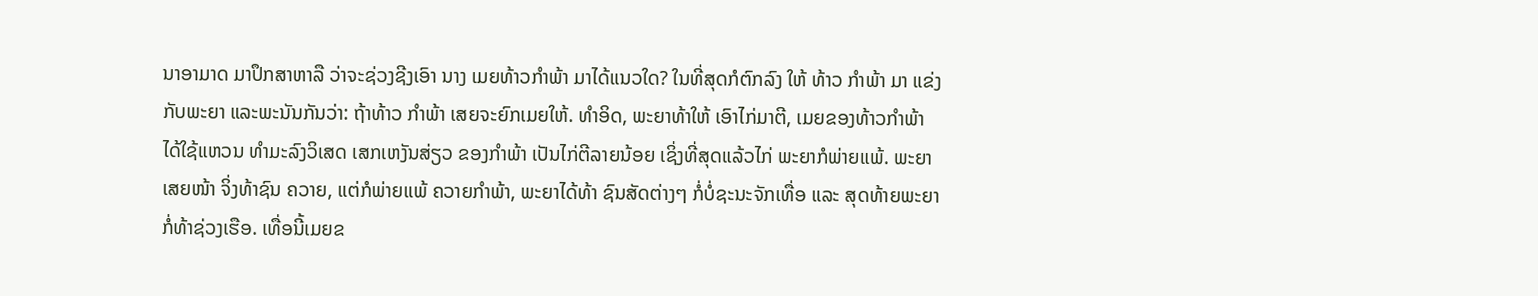ນາອາມາດ ມາປຶກສາຫາລື ວ່າຈະຊ່ວງຊີງເອົາ ນາງ ເມຍທ້າວກໍາພ້າ ມາໄດ້ແນວໃດ? ໃນທີ່ສຸດກໍຕົກລົງ ໃຫ້ ທ້າວ ກໍາພ້າ ມາ ແຂ່ງກັບພະຍາ ແລະພະນັນກັນວ່າ: ຖ້າທ້າວ ກໍາພ້າ ເສຍຈະຍົກເມຍໃຫ້. ທຳອິດ, ພະຍາທ້າໃຫ້ ເອົາໄກ່ມາຕີ, ເມຍຂອງທ້າວກໍາພ້າ ໄດ້ໃຊ້ແຫວນ ທຳມະລົງວິເສດ ເສກເຫງັນສ່ຽວ ຂອງກໍາພ້າ ເປັນໄກ່ຕີລາຍນ້ອຍ ເຊິ່ງທີ່ສຸດແລ້ວໄກ່ ພະຍາກໍພ່າຍແພ້. ພະຍາເສຍໜ້າ ຈິ່ງທ້າຊົນ ຄວາຍ, ແຕ່ກໍພ່າຍແພ້ ຄວາຍກໍາພ້າ, ພະຍາໄດ້ທ້າ ຊົນສັດຕ່າງໆ ກໍ່ບໍ່ຊະນະຈັກເທື່ອ ແລະ ສຸດທ້າຍພະຍາ ກໍ່ທ້າຊ່ວງເຮືອ. ເທື່ອນີ້ເມຍຂ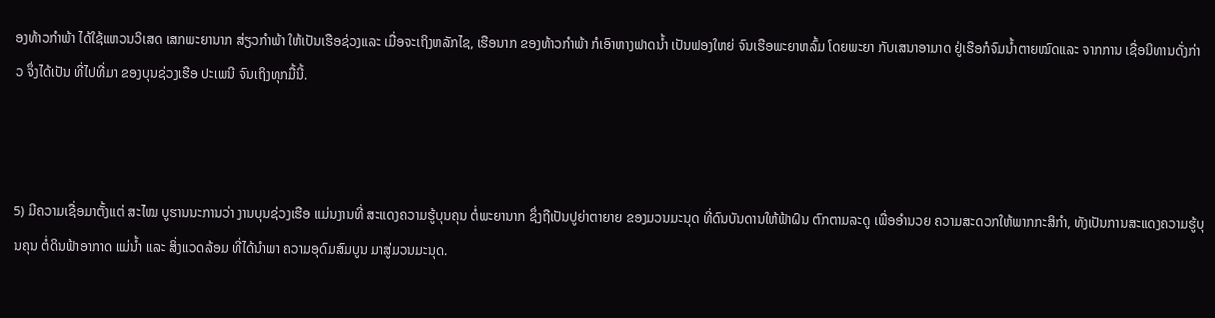ອງທ້າວກໍາພ້າ ໄດ້ໃຊ້ແຫວນວິເສດ ເສກພະຍານາກ ສ່ຽວກໍາພ້າ ໃຫ້ເປັນເຮືອຊ່ວງແລະ ເມື່ອຈະເຖິງຫລັກໄຊ, ເຮືອນາກ ຂອງທ້າວກໍາພ້າ ກໍເອົາຫາງຟາດນ້ຳ ເປັນຟອງໃຫຍ່ ຈົນເຮືອພະຍາຫລົ້ມ ໂດຍພະຍາ ກັບເສນາອາມາດ ຢູ່ເຮືອກໍຈົມນ້ຳຕາຍໝົດແລະ ຈາກການ ເຊື່ອນິທານດັ່ງກ່າວ ຈຶ່ງໄດ້ເປັນ ທີ່ໄປທີ່ມາ ຂອງບຸນຊ່ວງເຮືອ ປະເພນີ ຈົນເຖິງທຸກມື້ນີ້.



5) ມີຄວາມເຊື່ອມາຕັ້ງແຕ່ ສະໄໝ ບູຮານນະການວ່າ ງານບຸນຊ່ວງເຮືອ ແມ່ນງານທີ່ ສະແດງຄວາມຮູ້ບຸນຄຸນ ຕໍ່ພະຍານາກ ຊຶ່ງຖືເປັນປູຍ່າຕາຍາຍ ຂອງມວນມະນຸດ ທີ່ດົນບັນດານໃຫ້ຟ້າຝົນ ຕົກຕາມລະດູ ເພື່ອອໍານວຍ ຄວາມສະດວກໃຫ້ພາກກະສິກໍາ, ທັງເປັນການສະແດງຄວາມຮູ້ບຸນຄຸນ ຕໍ່ດິນຟ້າອາກາດ ແມ່ນໍ້າ ແລະ ສິ່ງແວດລ້ອມ ທີ່ໄດ້ນໍາພາ ຄວາມອຸດົມສົມບູນ ມາສູ່ມວນມະນຸດ.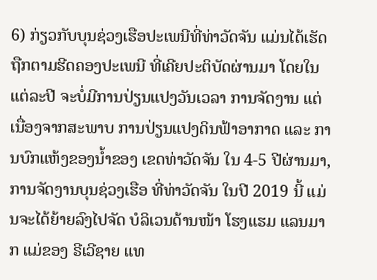6) ກ່ຽວກັບບຸນຊ່ວງເຮືອປະເພນີທີ່ທ່າວັດຈັນ ແມ່ນໄດ້ເຮັດຖືກຕາມຮີດຄອງປະເພນີ ທີ່ເຄີຍປະຕິບັດຜ່ານມາ ໂດຍໃນແຕ່ລະປີ ຈະບໍ່ມີການປ່ຽນແປງວັນເວລາ ການຈັດງານ ແຕ່ເນື່ອງຈາກສະພາບ ການປ່ຽນແປງດິນຟ້າອາກາດ ແລະ ການບົກແຫ້ງຂອງນໍ້າຂອງ ເຂດທ່າວັດຈັນ ໃນ 4-5 ປີຜ່ານມາ, ການຈັດງານບຸນຊ່ວງເຮືອ ທີ່ທ່າວັດຈັນ ໃນປີ 2019 ນີ້ ແມ່ນຈະໄດ້ຍ້າຍລົງໄປຈັດ ບໍລິເວນດ້ານໜ້າ ໂຮງແຮມ ແລນມາກ ແມ່ຂອງ ຣີເວີຊາຍ ແທ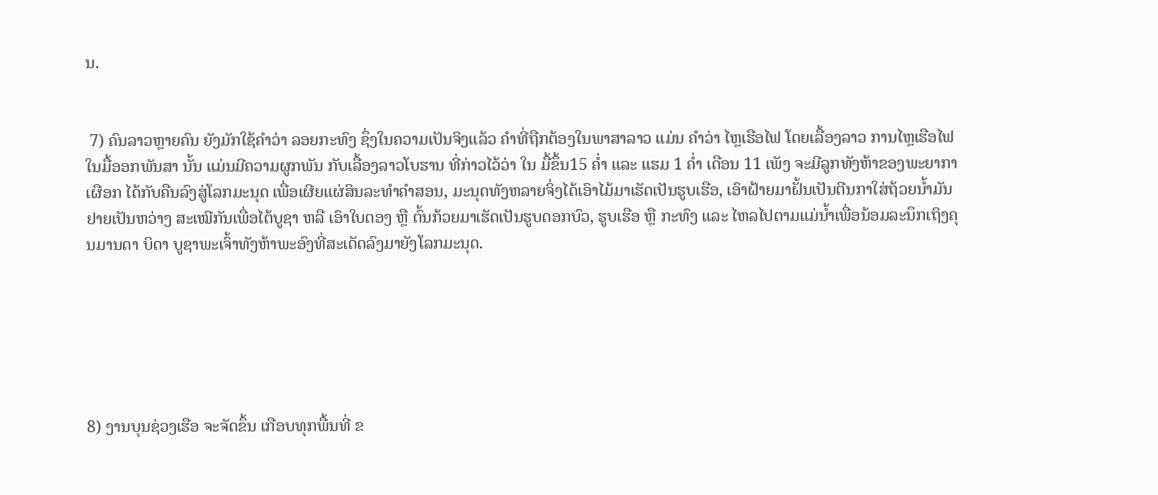ນ.


 7) ຄົນລາວຫຼາຍຄົນ ຍັງມັກໃຊ້ຄໍາວ່າ ລອຍກະທົງ ຊຶ່ງໃນຄວາມເປັນຈິງແລ້ວ ຄໍາທີ່ຖືກຕ້ອງໃນພາສາລາວ ແມ່ນ ຄໍາວ່າ ໄຫຼເຮືອໄຟ ໂດຍເລື້ອງລາວ ການໄຫຼເຮືອໄຟ ໃນມື້ອອກພັນສາ ນັ້ນ ແມ່ນມີຄວາມຜູກພັນ ກັບເລື້ອງລາວໂບຮານ ທີ່ກ່າວໄວ້ວ່າ ໃນ ມື້ຂຶ້ນ15 ຄໍ່າ ແລະ ແຮມ 1 ຄໍ່າ ເດືອນ 11 ເພັງ ຈະມີລູກທັງຫ້າຂອງພະຍາກາເຜືອກ ໄດ້ກັບຄືນລົງສູ່ໂລກມະນຸດ ເພື່ອເຜີຍແຜ່ສິນລະທຳຄຳສອນ, ມະນຸດທັງຫລາຍຈິ່ງໄດ້ເອົາໄມ້ມາເຮັດເປັນຮູບເຮືອ, ເອົາຝ້າຍມາຝັ້ນເປັນຕີນກາໃສ່ຖ້ວຍນໍ້າມັນ ຢາຍເປັນຫວ່າງ ສະເໝີກັນເພື່ອໄຕ້ບູຊາ ຫລື ເອົາໃບຕອງ ຫຼື ຕົ້ນກ້ວຍມາເຮັດເປັນຮູບດອກບົວ, ຮູບເຮືອ ຫຼື ກະທົງ ແລະ ໄຫລໄປຕາມແມ່ນໍ້າເພື່ອນ້ອມລະນຶກເຖິງຄຸນມານດາ ບິດາ ບູຊາພະເຈົ້າທັງຫ້າພະອົງທີ່ສະເດັດລົງມາຍັງໂລກມະນຸດ.






8) ງານບຸນຊ່ວງເຮືອ ຈະຈັດຂຶ້ນ ເກືອບທຸກພື້ນທີ່ ຂ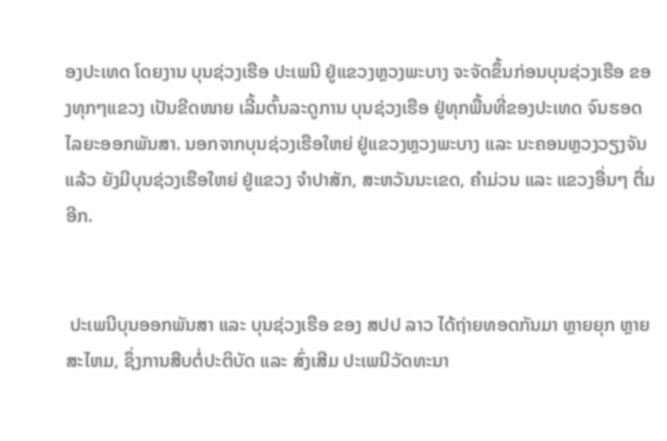ອງປະເທດ ໂດຍງານ ບຸນຊ່ວງເຮືອ ປະເພນີ ຢູ່ແຂວງຫຼວງພະບາງ ຈະຈັດຂຶ້ນກ່ອນບຸນຊ່ວງເຮືອ ຂອງທຸກໆແຂວງ ເປັນຂີດໜາຍ ເລີ້ມຕົ້ນລະດູການ ບຸນຊ່ວງເຮືອ ຢູ່ທຸກພື້ນທີ່ຂອງປະເທດ ຈົນຮອດໄລຍະອອກພັນສາ. ນອກຈາກບຸນຊ່ວງເຮືອໃຫຍ່ ຢູ່ແຂວງຫຼວງພະບາງ ແລະ ນະຄອນຫຼວງວຽງຈັນ ແລ້ວ ຍັງມີບຸນຊ່ວງເຮືອໃຫຍ່ ຢູ່ແຂວງ ຈໍາປາສັກ, ສະຫວັນນະເຂດ, ຄໍາມ່ວນ ແລະ ແຂວງອື່ນໆ ຕື່ມອີກ.


 ປະເພນີບຸນອອກພັນສາ ແລະ ບຸນຊ່ວງເຮືອ ຂອງ ສປປ ລາວ ໄດ້ຖ່າຍທອດກັນມາ ຫຼາຍຍຸກ ຫຼາຍສະໄຫມ, ຊຶ່ງການສືບຕໍ່ປະຕິບັດ ແລະ ສົ່ງເສີມ ປະເພນີວັດທະນາ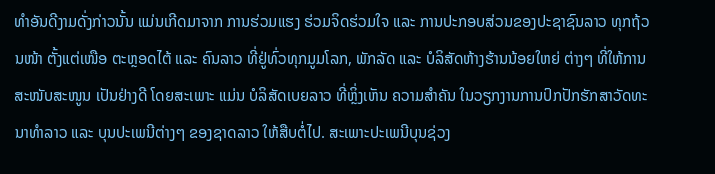ທໍາອັນດີງາມດັ່ງກ່າວນັ້ນ ແມ່ນເກີດມາຈາກ ການຮ່ວມແຮງ ຮ່ວມຈິດຮ່ວມໃຈ ແລະ ການປະກອບສ່ວນຂອງປະຊາຊົນລາວ ທຸກຖ້ວນໜ້າ ຕັ້ງແຕ່ເໜືອ ຕະຫຼອດໄຕ້ ແລະ ຄົນລາວ ທີ່ຢູ່ທົ່ວທຸກມູມໂລກ, ພັກລັດ ແລະ ບໍລິສັດຫ້າງຮ້ານນ້ອຍໃຫຍ່ ຕ່າງໆ ທີ່ໃຫ້ການສະໜັບສະໜູນ ເປັນຢ່າງດີ ໂດຍສະເພາະ ແມ່ນ ບໍລິສັດເບຍລາວ ທີ່ຫຼິ່ງເຫັນ ຄວາມສໍາຄັນ ໃນວຽກງານການປົກປັກຮັກສາວັດທະນາທໍາລາວ ແລະ ບຸນປະເພນີຕ່າງໆ ຂອງຊາດລາວ ໃຫ້ສືບຕໍ່ໄປ. ສະເພາະປະເພນີບຸນຊ່ວງ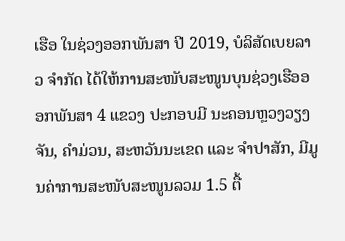ເຮືອ ໃນຊ່ວງອອກພັນສາ ປີ 2019, ບໍລິສັດເບຍລາວ ຈໍາກັດ ໄດ້ໃຫ້ການສະໜັບສະໜູນບຸນຊ່ວງເຮືອອອກພັນສາ 4 ແຂວງ ປະກອບມີ ນະຄອນຫຼວງວຽງຈັນ, ຄໍາມ່ວນ, ສະຫວັນນະເຂດ ແລະ ຈໍາປາສັກ, ມີມູນຄ່າການສະໜັບສະໜູນລວມ 1.5 ຕື້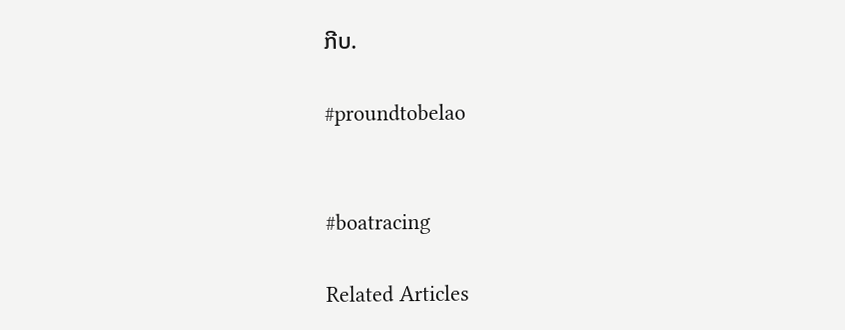ກີບ.

#proundtobelao


#boatracing

Related Articles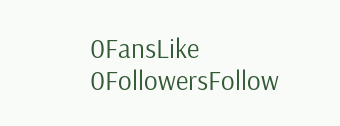0FansLike
0FollowersFollow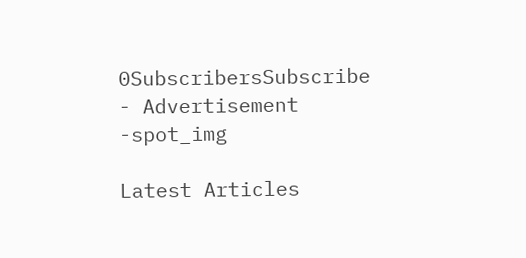0SubscribersSubscribe
- Advertisement -spot_img

Latest Articles